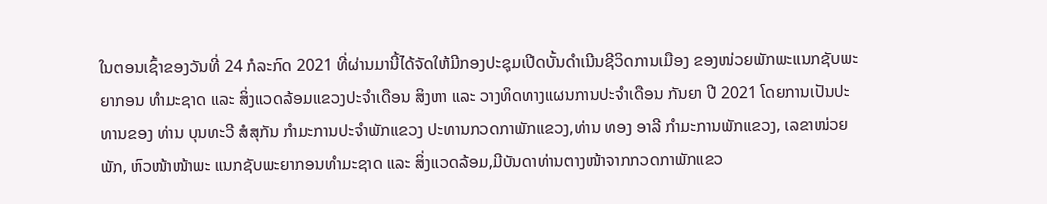ໃນຕອນເຊົ້າຂອງວັນທີ່ 24 ກໍລະກົດ 2021 ທີ່ຜ່ານມານີ້ໄດ້ຈັດໃຫ້ມີກອງປະຊຸມເປີດບັ້ນດຳເນີນຊີວິດການເມືອງ ຂອງໜ່ວຍພັກພະແນກຊັບພະຍາກອນ ທໍາມະຊາດ ແລະ ສິ່ງແວດລ້ອມແຂວງປະຈໍາເດືອນ ສິງຫາ ແລະ ວາງທິດທາງແຜນການປະຈໍາເດືອນ ກັນຍາ ປີ 2021 ໂດຍການເປັນປະທານຂອງ ທ່ານ ບຸນທະວີ ສໍສຸກັນ ກໍາມະການປະຈໍາພັກແຂວງ ປະທານກວດກາພັກແຂວງ,ທ່ານ ທອງ ອາລີ ກໍາມະການພັກແຂວງ, ເລຂາໜ່ວຍພັກ, ຫົວໜ້າໜ້າພະ ແນກຊັບພະຍາກອນທໍາມະຊາດ ແລະ ສິ່ງແວດລ້ອມ,ມີບັນດາທ່ານຕາງໜ້າຈາກກວດກາພັກແຂວ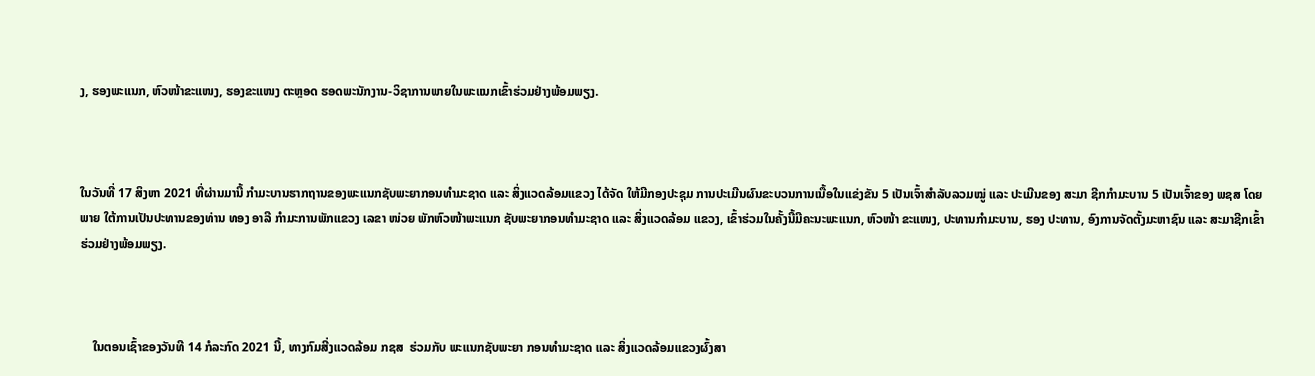ງ, ຮອງພະແນກ, ຫົວໜ້າຂະແໜງ, ຮອງຂະແໜງ ຕະຫຼອດ ຮອດພະນັກງານ-ວິຊາການພາຍໃນພະແນກເຂົ້າຮ່ວມຢ່າງພ້ອມພຽງ.



ໃນວັນທີ່ 17 ສິງຫາ 2021 ທີ່ຜ່ານມານີ້ ກໍາມະບານຮາກຖານຂອງພະແນກຊັບພະຍາກອນທໍາມະຊາດ ແລະ ສິ່ງແວດລ້ອມແຂວງ ໄດ້ຈັດ ໃຫ້ມີກອງປະຊຸມ ການປະເມີນຜົນຂະບວນການເນື້ອໃນແຂ່ງຂັນ 5 ເປັນເຈົ້າສໍາລັບລວມໝູ່ ແລະ ປະເມີນຂອງ ສະມາ ຊີກກໍາມະບານ 5 ເປັນເຈົ້າຂອງ ພຊສ ໂດຍພາຍ ໃຕ້ການເປັນປະທານຂອງທ່ານ ທອງ ອາລີ ກໍາມະການພັກແຂວງ ເລຂາ ໜ່ວຍ ພັກຫົວໜ້າພະແນກ ຊັບພະຍາກອນທໍາມະຊາດ ແລະ ສິ່ງແວດລ້ອມ ແຂວງ, ເຂົ້າຮ່ວມໃນຄັ້ງນີ້ມີຄະນະພະແນກ, ຫົວໜ້າ ຂະແໜງ, ປະທານກຳມະບານ, ຮອງ ປະທານ, ອົງການຈັດຕັ້ງມະຫາຊົນ ແລະ ສະມາຊີກເຂົ້າຮ່ວມຢ່າງພ້ອມພຽງ.



    ໃນຕອນເຊົ້າຂອງວັນທີ 14 ກໍລະກົດ 2021 ນີ້, ທາງກົມສີ່ງແວດລ້ອມ ກຊສ  ຮ່ວມກັບ ພະແນກຊັບພະຍາ ກອນທໍາມະຊາດ ແລະ ສິ່ງແວດລ້ອມແຂວງຜົ້ງສາ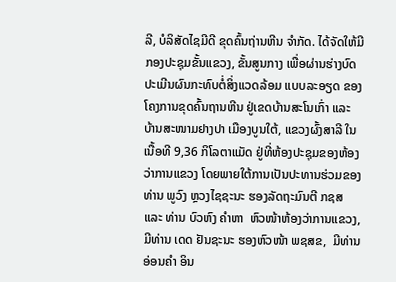ລີ, ບໍລິສັດໄຊມີດີ ຂຸດຄົ້ນຖ່ານຫີນ ຈໍາກັດ. ໄດ້ຈັດໃຫ້ມີກອງປະຊຸມຂັ້ນແຂວງ, ຂັ້ນສູນກາງ ເພື່ອຜ່ານຮ່າງບົດປະເມີນຜົນກະທົບຕໍ່ສິ່ງແວດລ້ອມ ແບບລະອຽດ ຂອງໂຄງການຂຸດຄົ້ນຖານຫີນ ຢູ່ເຂດບ້ານສະໂນເກົ່າ ແລະ ບ້ານສະໜາມຢາງປາ ເມືອງບູນໃຕ້, ແຂວງຜົ້ງສາລີ ໃນເນື້ອທີ 9,36 ກິໂລຕາແມັດ ຢູ່ທີ່ຫ້ອງປະຊຸມຂອງຫ້ອງວ່າການແຂວງ ໂດຍພາຍໃຕ້ການເປັນປະທານຮ່ວມຂອງ ທ່ານ ພູວົງ ຫຼວງໄຊຊະນະ ຮອງລັດຖະມົນຕີ ກຊສ ແລະ ທ່ານ ບົວຫົງ ຄໍາຫາ  ຫົວໜ້າຫ້ອງວ່າການແຂວງ, ມີທ່ານ ເດດ ຢັນຊະນະ ຮອງຫົວໜ້າ ພຊສຂ,  ມີທ່ານ ອ່ອນຄໍາ ອິນ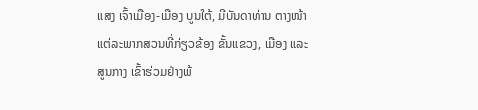ແສງ ເຈົ້າເມືອງ-ເມືອງ ບູນໃຕ້, ມີບັນດາທ່ານ ຕາງໜ້າ ແຕ່ລະພາກສວນທີ່ກ່ຽວຂ້ອງ ຂັ້ນແຂວງ, ເມືອງ ແລະ ສູນກາງ ເຂົ້າຮ່ວມຢ່າງພ້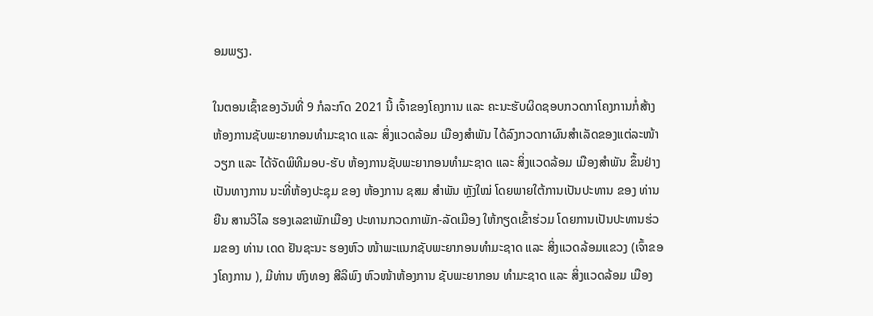ອມພຽງ.

ໃນຕອນເຊົ້າຂອງວັນທີ່ 9 ກໍລະກົດ 2021 ນີ້ ເຈົ້າຂອງໂຄງການ ແລະ ຄະນະຮັບຜິດຊອບກວດກາໂຄງການກໍ່ສ້າງຫ້ອງການຊັບພະຍາກອນທໍາມະຊາດ ແລະ ສິ່ງແວດລ້ອມ ເມືອງສໍາພັນ ໄດ້ລົງກວດກາຜົນສໍາເລັດຂອງແຕ່ລະໜ້າວຽກ ແລະ ໄດ້ຈັດພິທີມອບ-ຮັບ ຫ້ອງການຊັບພະຍາກອນທໍາມະຊາດ ແລະ ສິ່ງແວດລ້ອມ ເມືອງສໍາພັນ ຂຶ້ນຢ່າງເປັນທາງການ ນະທີ່ຫ້ອງປະຊຸມ ຂອງ ຫ້ອງການ ຊສມ ສໍາພັນ ຫຼັງໃໝ່ ໂດຍພາຍໃຕ້ການເປັນປະທານ ຂອງ ທ່ານ ຍືນ ສານວິໄລ ຮອງເລຂາພັກເມືອງ ປະທານກວດກາພັກ-ລັດເມືອງ ໃຫ້ກຽດເຂົ້າຮ່ວມ ໂດຍການເປັນປະທານຮ່ວມຂອງ ທ່ານ ເດດ ຢັນຊະນະ ຮອງຫົວ ໜ້າພະແນກຊັບພະຍາກອນທໍາມະຊາດ ແລະ ສິ່ງແວດລ້ອມແຂວງ (ເຈົ້າຂອງໂຄງການ ), ມີທ່ານ ຫົງທອງ ສີລິພົງ ຫົວໜ້າຫ້ອງການ ຊັບພະຍາກອນ ທໍາມະຊາດ ແລະ ສິ່ງແວດລ້ອມ ເມືອງ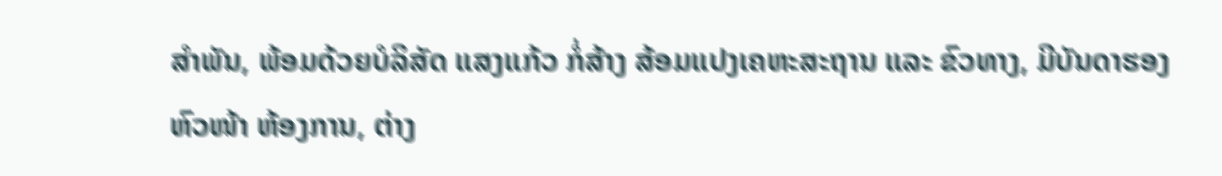ສໍາພັນ, ພ້ອມດ້ວຍບໍລິສັດ ແສງແກ້ວ ກໍ່ສ້າງ ສ້ອມແປງເຄຫະສະຖານ ແລະ ຂົວທາງ, ມີບັນດາຮອງ ຫົວໜ້າ ຫ້ອງການ, ຕ່າງ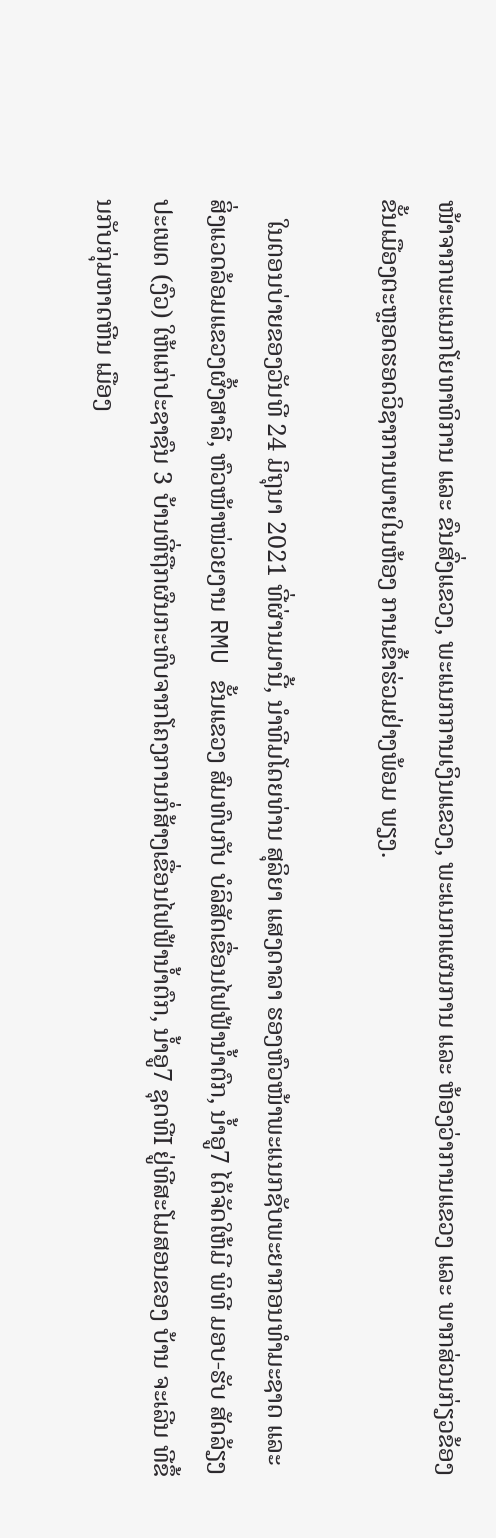ໜ້າຈາກພະແນກໂຍທາທິການ ແລະ ຂົນສົ່ງແຂວງ, ພະແນກການເງິນແຂວງ, ພະແນກແຜນການ ແລະ ຫ້ອງວ່າການແຂວງ ແລະ ພາກສ່ວນກ່ຽວຂ້ອງຂັ້ນເມືອງຕະຫຼອດຮອດວິຊາການພາຍໃນຫ້ອງ ການເຂົ້າຮ່ວມຢ່າງພ້ອມ ພຽງ.

   ໃນຕອນບ່າຍຂອງວັນທີ 24 ມິຖຸນາ 2021 ທີ່ຜ່ານມານີ້, ນຳທີມໂດຍທ່ານ ສຸລິຍາ ແສງດາລາ ຮອງຫົວໜ້າພະແນກຊັບພະຍາກອນທຳມະຊາດ ແລະ ສິ່ງແວດລ້ອມແຂວງຜົ້ງສາລີ, ຫົວໜ້າໜ່ວຍງານ RMU ຂັ້ນແຂວງ ສົມທົບກັບ ບໍລິສັດເຂື່ອນໄຟຟ້ານ້ຳຕົກ, ນ້ຳອູ7 ໄດ້ຈັດໃຫ້ມີ ພິທີ ມອບ-ຮັບ ສັດລ້ຽງປະເພດ (ງົວ) ໃຫ້ແກ່ປະຊາຊົນ 3 ບ້ານທີ່ຖືກຜົນກະທົບຈາກໂຄງການກໍ່ສ້າງເຂື່ອນໄຟຟ້ານ້ຳຕົກ, ນ້ຳອູ7 ຊຸດທີI ຢູ່ທີສະໂມສອນຂອງ ບ້ານ ຈະເລີນ ທີຂຶ້ນກັບກຸ່ມຫາດຫີນ ເມືອງ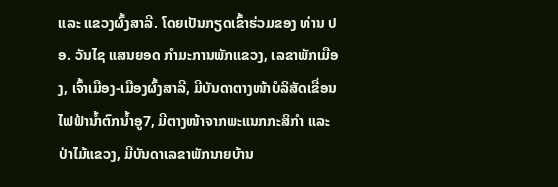ແລະ ແຂວງຜົ້ງສາລີ. ໂດຍເປັນກຽດເຂົ້າຮ່ວມຂອງ ທ່ານ ປອ. ວັນໄຊ ແສນຍອດ ກຳມະການພັກແຂວງ, ເລຂາພັກເມືອງ, ເຈົ້າເມືອງ-ເມືອງຜົ້ງສາລີ, ມີບັນດາຕາງໜ້າບໍລິສັດເຂື່ອນໄຟຟ້ານ້ຳຕົກນ້ຳອູ7, ມີຕາງໜ້າຈາກພະແນກກະສິກຳ ແລະ ປ່າໄມ້ແຂວງ, ມີບັນດາເລຂາພັກນາຍບ້ານ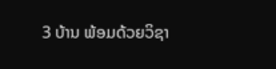3 ບ້ານ ພ້ອມດ້ວຍວິຊາ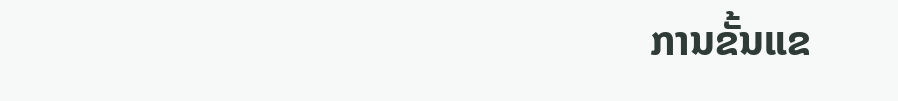ການຂັ້ນແຂ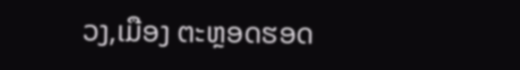ວງ,ເມືອງ ຕະຫຼອດຮອດ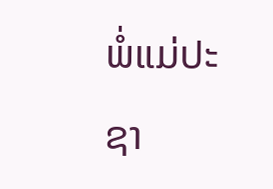ພໍ່ແມ່ປະຊາ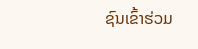ຊົນເຂົ້າຮ່ວມ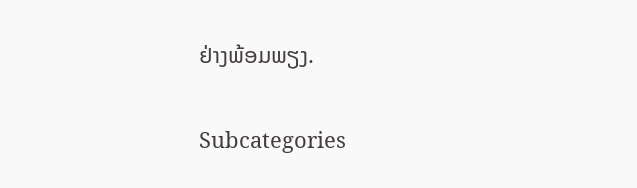ຢ່າງພ້ອມພຽງ.

Subcategories